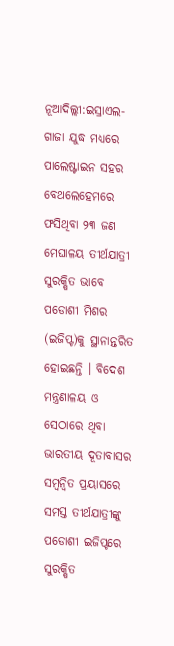ନୂଆଦିଲ୍ଲୀ:ଇସ୍ରାଏଲ-ଗାଜା ଯୁଦ୍ଧ ମଧ୍ୟରେ ପାଲେଷ୍ଟାଇନ ସହର ବେଥଲେହେମରେ ଫସିଥିବା ୨୩ ଜଣ ମେଘାଳୟ ତୀର୍ଥଯାତ୍ରୀ ସୁରକ୍ଷିତ ଭାବେ ପଡୋଶୀ ମିଶର (ଇଜିପ୍ଟ)କୁ ସ୍ଥାନାନ୍ତରିତ ହୋଇଛନ୍ତି । ବିଦେଶ ମନ୍ତ୍ରଣାଳୟ ଓ ସେଠାରେ ଥିବା ଭାରତୀୟ ଦୂତାବାସର ସମ୍ବନ୍ବିତ ପ୍ରୟାସରେ ସମସ୍ତ ତୀର୍ଥଯାତ୍ରୀଙ୍କୁ ପଡୋଶୀ ଇଜିପ୍ଟରେ ସୁରକ୍ଷିତ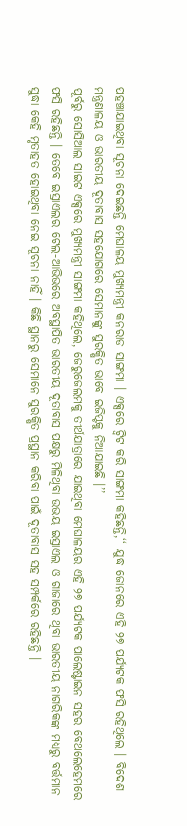ପହଞ୍ଚାଯାଇଥିବା ସୂଚନା ଦେଇଛନ୍ତି ମେଘାଳୟ ମୁଖ୍ୟମନ୍ତ୍ରୀ କନରାଡ ସାଙ୍ଗମା । ଏକ୍ସରେ ଟ୍ବିଟ କରି ସାଙ୍ଗମା କହିଛନ୍ତି,‘‘ ଯୁଦ୍ଧ ଜୋନରେ ଏହି ୨୭ ପର୍ଯ୍ୟଟକ ଫସି ରହିଥିଲେ । ବିଦେଶ ମନ୍ତ୍ରଣାଳୟ ଓ ଭାରତୀୟ ଦୂତାବାସ ସହଯୋଗରେ ସେମାନଙ୍କୁ ସୁରକ୍ଷିତ ଭାବେ ଇଜିପ୍ଟକୁ ନିଆଯାଇଛି ।’’
ପୂର୍ବରୁ ସୋସିଆଲ ସାଇଟ ଏକ୍ସରେ ମୁଖ୍ୟମନ୍ତ୍ରୀ ସାଙ୍ଗମା କହିଥିଲେ, ଜେରୁଜେଲମକୁ ତୀର୍ଥଯାତ୍ରାରେ ଯାଇଥିବା ମେଘାଳୟର ଏହି ୨୭ ପର୍ଯ୍ୟଟକ ପାଲେଷ୍ଟାଇନ ସହର ବେଥଲେହେମରେ ଫସି ରହିଛନ୍ତି । ତେବେ ଇସ୍ରାଏଲର ଟେଲ-ଆଭିଭରେ ଅବସ୍ଥାପିତ ଭାରତୀୟ ଦୂତାବାସ ପକ୍ଷରୁ ମିଳିଥିବା ଉଭୟ ଇସ୍ରାଏଲ ଓ ଗାଜାରେ ଥିବା ଭାରତୀୟ ନାଗରିକଙ୍କ ମଧ୍ୟରୁ ବର୍ତ୍ତମାନ ସୁଦ୍ଧା କେହି ମୃତାହତ ହୋଇଥିବା ନେଇ ସୂଚନା ନାହିଁ । କିଛି ସ୍ଥାନରୁ ସେମାନେ ସୁରକ୍ଷିତ ପ୍ରସ୍ଥାନ କରିବା ପାଇଁ ଦୂତାବାସ ସହ ସମ୍ପର୍କରେ ରହିଛନ୍ତି ।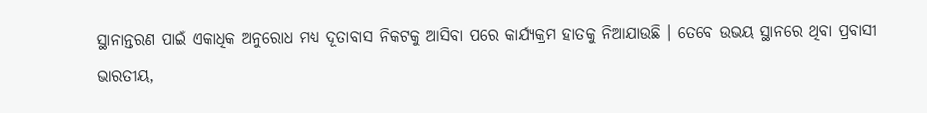ସ୍ଥାନାନ୍ତରଣ ପାଇଁ ଏକାଧିକ ଅନୁରୋଧ ମଧ୍ୟ ଦୂତାବାସ ନିକଟକୁ ଆସିବା ପରେ କାର୍ଯ୍ୟକ୍ରମ ହାତକୁ ନିଆଯାଉଛି । ତେବେ ଉଭୟ ସ୍ଥାନରେ ଥିବା ପ୍ରବାସୀ ଭାରତୀୟ,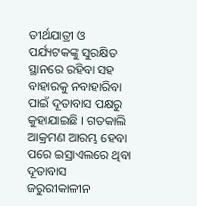ତୀର୍ଥଯାତ୍ରୀ ଓ ପର୍ଯ୍ୟଟକଙ୍କୁ ସୁରକ୍ଷିତ ସ୍ଥାନରେ ରହିବା ସହ ବାହାରକୁ ନବାହାରିବା ପାଇଁ ଦୂତାବାସ ପକ୍ଷରୁ କୁହାଯାଇଛି । ଗତକାଲି ଆକ୍ରମଣ ଆରମ୍ଭ ହେବା ପରେ ଇସ୍ରାଏଲରେ ଥିବା ଦୂତାବାସ ଜରୁରୀକାଳୀନ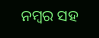ନମ୍ବର ସହ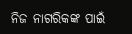ନିଜ ନାଗରିକଙ୍କ ପାଇଁ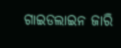ଗାଇଡଲାଇନ ଜାରି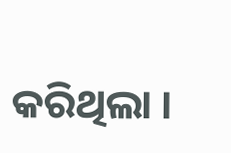କରିଥିଲା ।